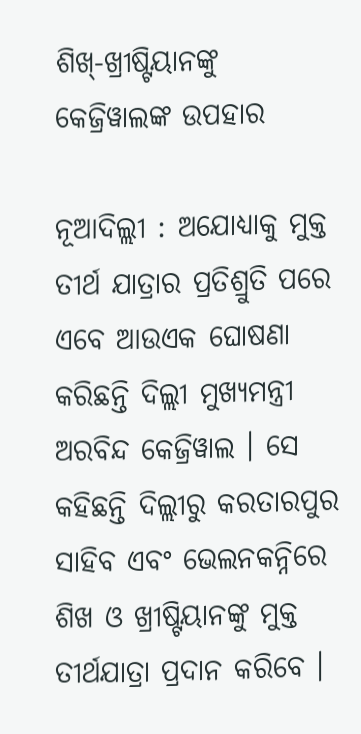ଶିଖ୍‌-ଖ୍ରୀଷ୍ଟିୟାନଙ୍କୁ କେଜ୍ରିୱାଲଙ୍କ ଉପହାର

ନୂଆଦିଲ୍ଲୀ : ଅଯୋଧ୍ୟାକୁ ମୁକ୍ତ ତୀର୍ଥ ଯାତ୍ରାର ପ୍ରତିଶ୍ରୁତି ପରେ ଏବେ ଆଉଏକ ଘୋଷଣା କରିଛନ୍ତି ଦିଲ୍ଲୀ ମୁଖ୍ୟମନ୍ତ୍ରୀ ଅରବିନ୍ଦ କେଜ୍ରିୱାଲ । ସେ କହିଛନ୍ତି ଦିଲ୍ଲୀରୁ କରତାରପୁର ସାହିବ ଏବଂ ଭେଲନକନ୍ନିରେ ଶିଖ ଓ ଖ୍ରୀଷ୍ଟିୟାନଙ୍କୁ ମୁକ୍ତ ତୀର୍ଥଯାତ୍ରା ପ୍ରଦାନ କରିବେ ।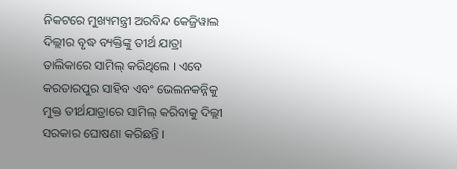ନିକଟରେ ମୁଖ୍ୟମନ୍ତ୍ରୀ ଅରବିନ୍ଦ କେଜ୍ରିୱାଲ ଦିଲ୍ଲୀର ବୃଦ୍ଧ ବ୍ୟକ୍ତିଙ୍କୁ ତୀର୍ଥ ଯାତ୍ରା ତାଲିକାରେ ସାମିଲ୍‌ କରିଥିଲେ । ଏବେ କରତାରପୁର ସାହିବ ଏବଂ ଭେଲନକନ୍ନିକୁ ମୁକ୍ତ ତୀର୍ଥଯାତ୍ରାରେ ସାମିଲ୍‌ କରିବାକୁ ଦିଲ୍ଲୀ ସରକାର ଘୋଷଣା କରିଛନ୍ତି ।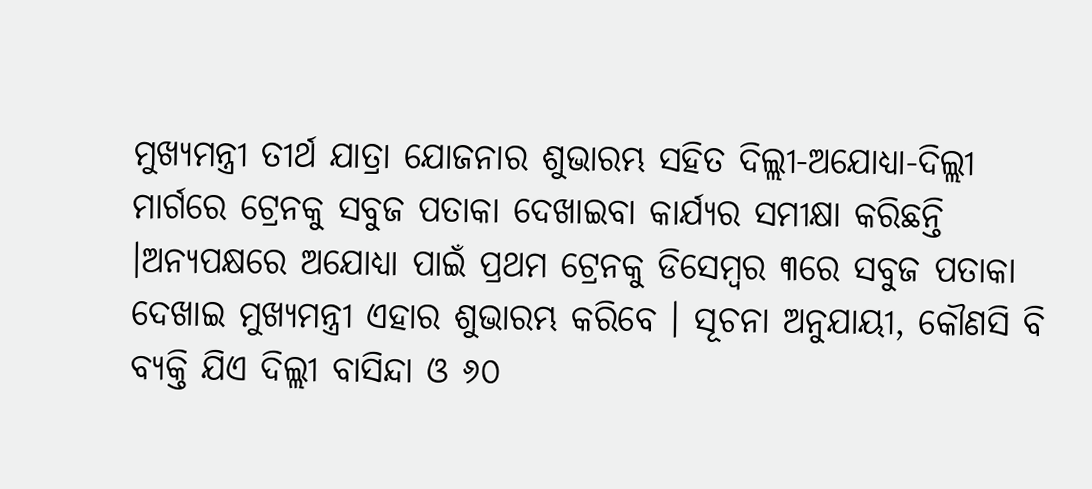ମୁଖ୍ୟମନ୍ତ୍ରୀ ତୀର୍ଥ ଯାତ୍ରା ଯୋଜନାର ଶୁଭାରମ୍ଭ ସହିତ ଦିଲ୍ଲୀ-ଅଯୋଧ୍ୟା-ଦିଲ୍ଲୀ ମାର୍ଗରେ ଟ୍ରେନକୁ ସବୁଜ ପତାକା ଦେଖାଇବା କାର୍ଯ୍ୟର ସମୀକ୍ଷା କରିଛନ୍ତି ।ଅନ୍ୟପକ୍ଷରେ ଅଯୋଧ୍ୟା ପାଇଁ ପ୍ରଥମ ଟ୍ରେନକୁ ଡିସେମ୍ବର ୩ରେ ସବୁଜ ପତାକା ଦେଖାଇ ମୁଖ୍ୟମନ୍ତ୍ରୀ ଏହାର ଶୁଭାରମ୍ଭ କରିବେ । ସୂଚନା ଅନୁଯାୟୀ, କୌଣସି ବି ବ୍ୟକ୍ତି ଯିଏ ଦିଲ୍ଲୀ ବାସିନ୍ଦା ଓ ୬୦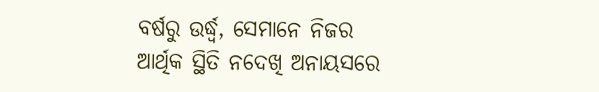ବର୍ଷରୁ ଉର୍ଦ୍ଧ୍ୱ, ସେମାନେ ନିଜର ଆର୍ଥିକ ସ୍ଥିତି ନଦେଖି ଅନାୟସରେ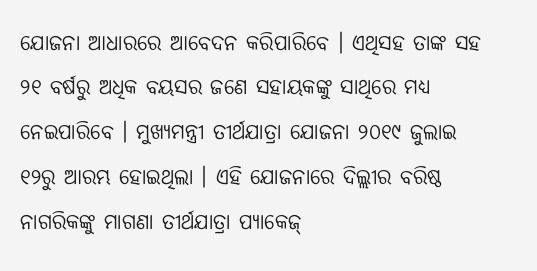ଯୋଜନା ଆଧାରରେ ଆବେଦନ କରିପାରିବେ । ଏଥିସହ ତାଙ୍କ ସହ ୨୧ ବର୍ଷରୁ ଅଧିକ ବୟସର ଜଣେ ସହାୟକଙ୍କୁ ସାଥିରେ ମଧ୍ୟ ନେଇପାରିବେ । ମୁଖ୍ୟମନ୍ତ୍ରୀ ତୀର୍ଥଯାତ୍ରା ଯୋଜନା ୨୦୧୯ ଜୁଲାଇ ୧୨ରୁ ଆରମ୍ଭ ହୋଇଥିଲା । ଏହି ଯୋଜନାରେ ଦିଲ୍ଲୀର ବରିଷ୍ଠ ନାଗରିକଙ୍କୁ ମାଗଣା ତୀର୍ଥଯାତ୍ରା ପ୍ୟାକେଜ୍‌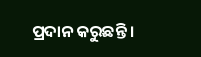ପ୍ରଦାନ କରୁଛନ୍ତି ।